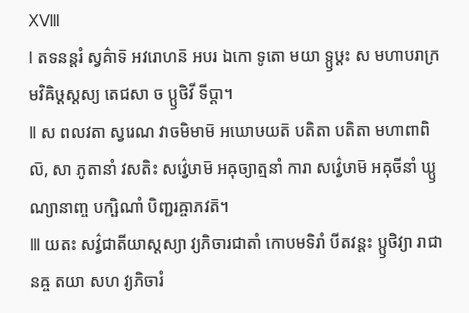ⅩⅧ
Ⅰ តទនន្តរំ ស្វគ៌ាទ៑ អវរោហន៑ អបរ ឯកោ ទូតោ មយា ទ្ឫឞ្ដះ ស មហាបរាក្រមវិឝិឞ្ដស្តស្យ តេជសា ច ប្ឫថិវី ទីប្តា។
Ⅱ ស ពលវតា ស្វរេណ វាចមិមាម៑ អឃោឞយត៑ បតិតា បតិតា មហាពាពិល៑, សា ភូតានាំ វសតិះ សវ៌្វេឞាម៑ អឝុច្យាត្មនាំ ការា សវ៌្វេឞាម៑ អឝុចីនាំ ឃ្ឫណ្យានាញ្ច បក្ឞិណាំ បិញ្ជរឝ្ចាភវត៑។
Ⅲ យតះ សវ៌្វជាតីយាស្តស្យា វ្យភិចារជាតាំ កោបមទិរាំ បីតវន្តះ ប្ឫថិវ្យា រាជានឝ្ច តយា សហ វ្យភិចារំ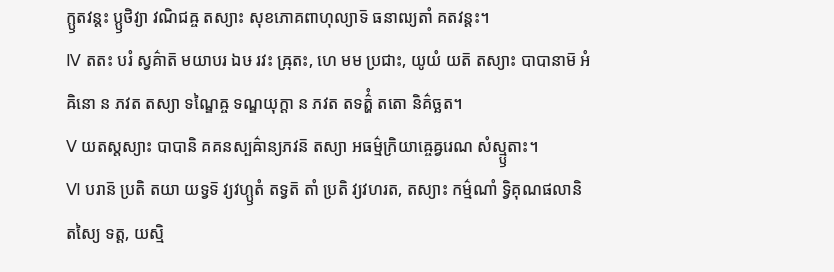ក្ឫតវន្តះ ប្ឫថិវ្យា វណិជឝ្ច តស្យាះ សុខភោគពាហុល្យាទ៑ ធនាឍ្យតាំ គតវន្តះ។
Ⅳ តតះ បរំ ស្វគ៌ាត៑ មយាបរ ឯឞ រវះ ឝ្រុតះ, ហេ មម ប្រជាះ, យូយំ យត៑ តស្យាះ បាបានាម៑ អំឝិនោ ន ភវត តស្យា ទណ្ឌៃឝ្ច ទណ្ឌយុក្តា ន ភវត តទត៌្ហំ តតោ និគ៌ច្ឆត។
Ⅴ យតស្តស្យាះ បាបានិ គគនស្បឝ៌ាន្យភវន៑ តស្យា អធម៌្មក្រិយាឝ្ចេឝ្វរេណ សំស្ម្ឫតាះ។
Ⅵ បរាន៑ ប្រតិ តយា យទ្វទ៑ វ្យវហ្ឫតំ តទ្វត៑ តាំ ប្រតិ វ្យវហរត, តស្យាះ កម៌្មណាំ ទ្វិគុណផលានិ តស្យៃ ទត្ត, យស្មិ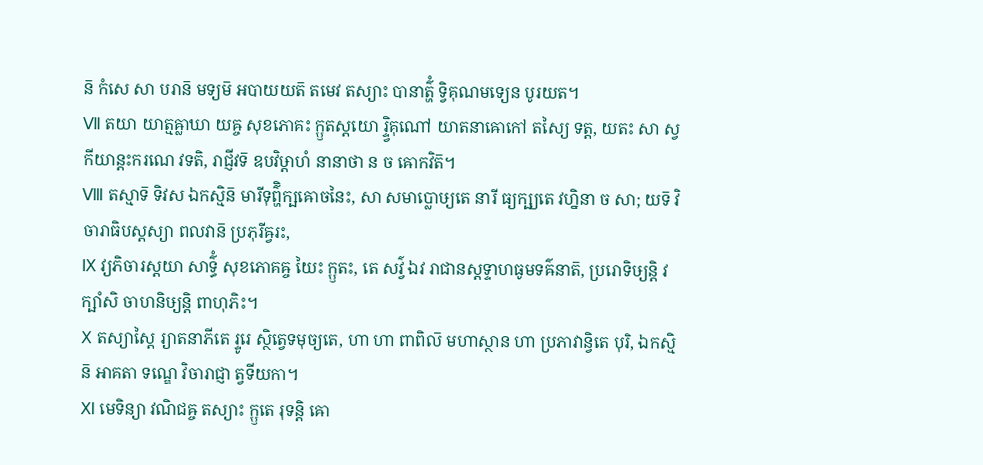ន៑ កំសេ សា បរាន៑ មទ្យម៑ អបាយយត៑ តមេវ តស្យាះ បានាត៌្ហំ ទ្វិគុណមទ្យេន បូរយត។
Ⅶ តយា យាត្មឝ្លាឃា យឝ្ច សុខភោគះ ក្ឫតស្តយោ រ្ទ្វិគុណៅ យាតនាឝោកៅ តស្យៃ ទត្ត, យតះ សា ស្វកីយាន្តះករណេ វទតិ, រាជ្ញីវទ៑ ឧបវិឞ្ដាហំ នានាថា ន ច ឝោកវិត៑។
Ⅷ តស្មាទ៑ ទិវស ឯកស្មិន៑ មារីទុព៌្ហិក្ឞឝោចនៃះ, សា សមាប្លោឞ្យតេ នារី ធ្យក្ឞ្យតេ វហ្និនា ច សា; យទ៑ វិចារាធិបស្តស្យា ពលវាន៑ ប្រភុរីឝ្វរះ,
Ⅸ វ្យភិចារស្តយា សាទ៌្ធំ សុខភោគឝ្ច យៃះ ក្ឫតះ, តេ សវ៌្វ ឯវ រាជានស្តទ្ទាហធូមទឝ៌នាត៑, ប្ររោទិឞ្យន្តិ វក្ឞាំសិ ចាហនិឞ្យន្តិ ពាហុភិះ។
Ⅹ តស្យាស្តៃ រ្យាតនាភីតេ រ្ទូរេ ស្ថិត្វេទមុច្យតេ, ហា ហា ពាពិល៑ មហាស្ថាន ហា ប្រភាវាន្វិតេ បុរិ, ឯកស្មិន៑ អាគតា ទណ្ឌេ វិចារាជ្ញា ត្វទីយកា។
Ⅺ មេទិន្យា វណិជឝ្ច តស្យាះ ក្ឫតេ រុទន្តិ ឝោ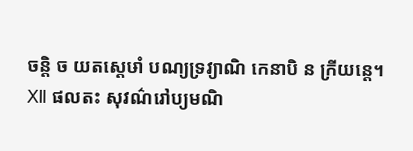ចន្តិ ច យតស្តេឞាំ បណ្យទ្រវ្យាណិ កេនាបិ ន ក្រីយន្តេ។
Ⅻ ផលតះ សុវណ៌រៅប្យមណិ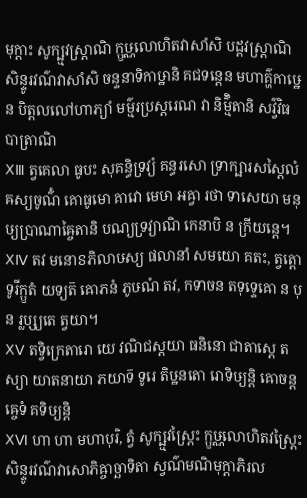មុក្តាះ សូក្ឞ្មវស្ត្រាណិ ក្ឫឞ្ណលោហិតវាសាំសិ បដ្ដវស្ត្រាណិ សិន្ទូរវណ៌វាសាំសិ ចន្ទនាទិកាឞ្ឋានិ គជទន្តេន មហាគ៌្ហកាឞ្ឋេន បិត្តលលៅហាភ្យាំ មម៌្មរប្រស្តរេណ វា និម៌្មិតានិ សវ៌្វវិធបាត្រាណិ
ⅩⅢ ត្វគេលា ធូបះ សុគន្ធិទ្រវ្យំ គន្ធរសោ ទ្រាក្ឞារសស្តៃលំ ឝស្យចូណ៌ំ គោធូមោ គាវោ មេឞា អឝ្វា រថា ទាសេយា មនុឞ្យប្រាណាឝ្ចៃតានិ បណ្យទ្រវ្យាណិ កេនាបិ ន ក្រីយន្តេ។
ⅩⅣ តវ មនោៜភិលាឞស្យ ផលានាំ សមយោ គតះ, ត្វត្តោ ទូរីក្ឫតំ យទ្យត៑ ឝោភនំ ភូឞណំ តវ, កទាចន តទុទ្ទេឝោ ន បុន រ្លប្ស្យតេ ត្វយា។
ⅩⅤ តទ្វិក្រេតារោ យេ វណិជស្តយា ធនិនោ ជាតាស្តេ តស្យា យាតនាយា ភយាទ៑ ទូរេ តិឞ្ឋនតោ រោទិឞ្យន្តិ ឝោចន្តឝ្ចេទំ គទិឞ្យន្តិ
ⅩⅥ ហា ហា មហាបុរិ, ត្វំ សូក្ឞ្មវស្ត្រៃះ ក្ឫឞ្ណលោហិតវស្ត្រៃះ សិន្ទូរវណ៌វាសោភិឝ្ចាច្ឆាទិតា ស្វណ៌មណិមុក្តាភិរល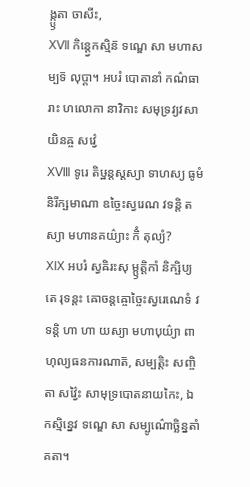ង្ក្ឫតា ចាសីះ,
ⅩⅦ កិន្ត្វេកស្មិន៑ ទណ្ឌេ សា មហាសម្បទ៑ លុប្តា។ អបរំ បោតានាំ កណ៌ធារាះ ហលោកា នាវិកាះ សមុទ្រវ្យវសាយិនឝ្ច សវ៌្វេ
ⅩⅧ ទូរេ តិឞ្ឋន្តស្តស្យា ទាហស្យ ធូមំ និរីក្ឞមាណា ឧច្ចៃះស្វរេណ វទន្តិ តស្យា មហានគយ៌្យាះ កិំ តុល្យំ?
ⅩⅨ អបរំ ស្វឝិរះសុ ម្ឫត្តិកាំ និក្ឞិប្យ តេ រុទន្តះ ឝោចន្តឝ្ចោច្ចៃះស្វរេណេទំ វទន្តិ ហា ហា យស្យា មហាបុយ៌្យា ពាហុល្យធនការណាត៑, សម្បត្តិះ សញ្ចិតា សវ៌្វៃះ សាមុទ្របោតនាយកៃះ, ឯកស្មិន្នេវ ទណ្ឌេ សា សម្បូណ៌ោច្ឆិន្នតាំ គតា។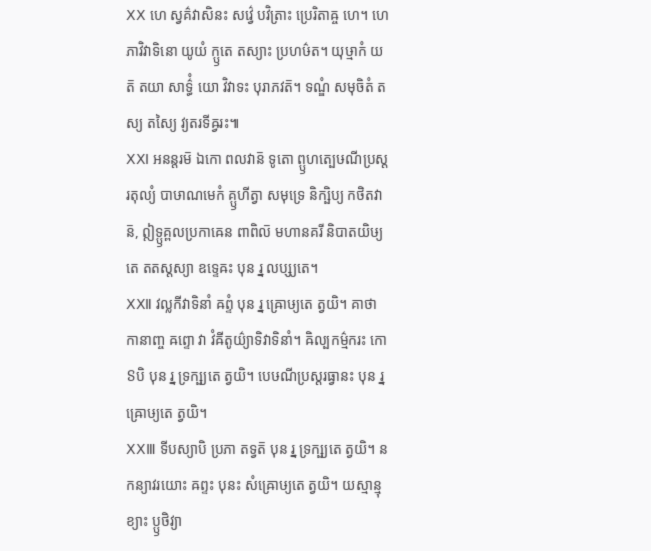ⅩⅩ ហេ ស្វគ៌វាសិនះ សវ៌្វេ បវិត្រាះ ប្រេរិតាឝ្ច ហេ។ ហេ ភាវិវាទិនោ យូយំ ក្ឫតេ តស្យាះ ប្រហឞ៌ត។ យុឞ្មាកំ យត៑ តយា សាទ៌្ធំ យោ វិវាទះ បុរាភវត៑។ ទណ្ឌំ សមុចិតំ តស្យ តស្យៃ វ្យតរទីឝ្វរះ៕
ⅩⅪ អនន្តរម៑ ឯកោ ពលវាន៑ ទូតោ ព្ឫហត្បេឞណីប្រស្តរតុល្យំ បាឞាណមេកំ គ្ឫហីត្វា សមុទ្រេ និក្ឞិប្យ កថិតវាន៑, ឦទ្ឫគ្ពលប្រកាឝេន ពាពិល៑ មហានគរី និបាតយិឞ្យតេ តតស្តស្យា ឧទ្ទេឝះ បុន រ្ន លប្ស្យតេ។
ⅩⅫ វល្លកីវាទិនាំ ឝព្ទំ បុន រ្ន ឝ្រោឞ្យតេ ត្វយិ។ គាថាកានាញ្ច ឝព្ទោ វា វំឝីតូយ៌្យាទិវាទិនាំ។ ឝិល្បកម៌្មករះ កោ ៜបិ បុន រ្ន ទ្រក្ឞ្យតេ ត្វយិ។ បេឞណីប្រស្តរធ្វានះ បុន រ្ន ឝ្រោឞ្យតេ ត្វយិ។
ⅩⅩⅢ ទីបស្យាបិ ប្រភា តទ្វត៑ បុន រ្ន ទ្រក្ឞ្យតេ ត្វយិ។ ន កន្យាវរយោះ ឝព្ទះ បុនះ សំឝ្រោឞ្យតេ ត្វយិ។ យស្មាន្មុខ្យាះ ប្ឫថិវ្យា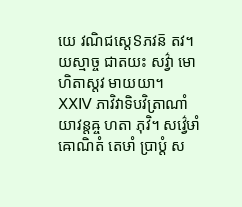យេ វណិជស្តេៜភវន៑ តវ។ យស្មាច្ច ជាតយះ សវ៌្វា មោហិតាស្តវ មាយយា។
ⅩⅩⅣ ភាវិវាទិបវិត្រាណាំ យាវន្តឝ្ច ហតា ភុវិ។ សវ៌្វេឞាំ ឝោណិតំ តេឞាំ ប្រាប្តំ ស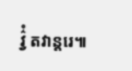វ៌្វំ តវាន្តរេ៕